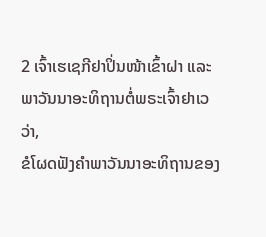2 ເຈົ້າເຮເຊກີຢາປິ່ນໜ້າເຂົ້າຝາ ແລະພາວັນນາອະທິຖານຕໍ່ພຣະເຈົ້າຢາເວວ່າ,
ຂໍໂຜດຟັງຄຳພາວັນນາອະທິຖານຂອງ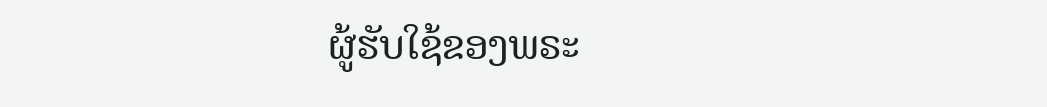ຜູ້ຮັບໃຊ້ຂອງພຣະ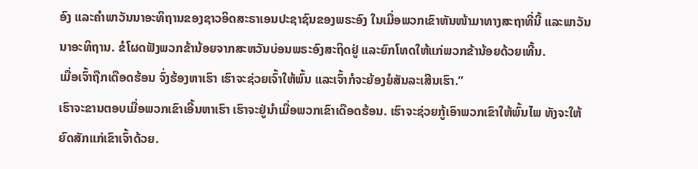ອົງ ແລະຄຳພາວັນນາອະທິຖານຂອງຊາວອິດສະຣາເອນປະຊາຊົນຂອງພຣະອົງ ໃນເມື່ອພວກເຂົາຫັນໜ້າມາທາງສະຖາທີ່ນີ້ ແລະພາວັນນາອະທິຖານ. ຂໍໂຜດຟັງພວກຂ້ານ້ອຍຈາກສະຫວັນບ່ອນພຣະອົງສະຖິດຢູ່ ແລະຍົກໂທດໃຫ້ແກ່ພວກຂ້ານ້ອຍດ້ວຍເທີ້ນ.
ເມື່ອເຈົ້າຖືກເດືອດຮ້ອນ ຈົ່ງຮ້ອງຫາເຮົາ ເຮົາຈະຊ່ວຍເຈົ້າໃຫ້ພົ້ນ ແລະເຈົ້າກໍຈະຍ້ອງຍໍສັນລະເສີນເຮົາ.”
ເຮົາຈະຂານຕອບເມື່ອພວກເຂົາເອີ້ນຫາເຮົາ ເຮົາຈະຢູ່ນຳເມື່ອພວກເຂົາເດືອດຮ້ອນ. ເຮົາຈະຊ່ວຍກູ້ເອົາພວກເຂົາໃຫ້ພົ້ນໄພ ທັງຈະໃຫ້ຍົດສັກແກ່ເຂົາເຈົ້າດ້ວຍ.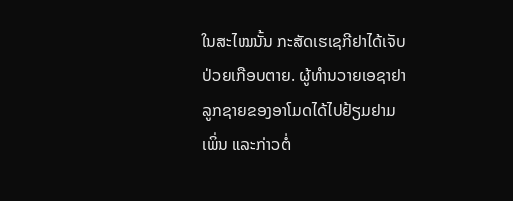ໃນສະໄໝນັ້ນ ກະສັດເຮເຊກີຢາໄດ້ເຈັບປ່ວຍເກືອບຕາຍ. ຜູ້ທຳນວາຍເອຊາຢາ ລູກຊາຍຂອງອາໂມດໄດ້ໄປຢ້ຽມຢາມເພິ່ນ ແລະກ່າວຕໍ່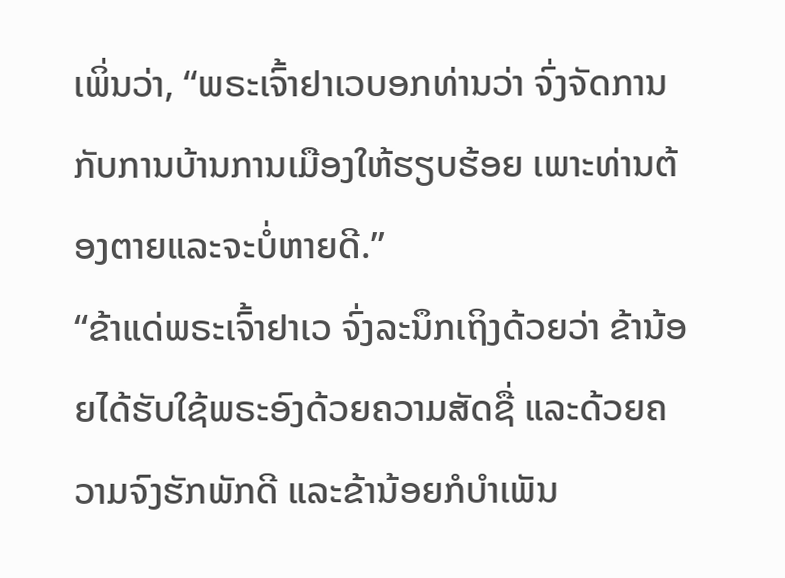ເພິ່ນວ່າ, “ພຣະເຈົ້າຢາເວບອກທ່ານວ່າ ຈົ່ງຈັດການກັບການບ້ານການເມືອງໃຫ້ຮຽບຮ້ອຍ ເພາະທ່ານຕ້ອງຕາຍແລະຈະບໍ່ຫາຍດີ.”
“ຂ້າແດ່ພຣະເຈົ້າຢາເວ ຈົ່ງລະນຶກເຖິງດ້ວຍວ່າ ຂ້ານ້ອຍໄດ້ຮັບໃຊ້ພຣະອົງດ້ວຍຄວາມສັດຊື່ ແລະດ້ວຍຄວາມຈົງຮັກພັກດີ ແລະຂ້ານ້ອຍກໍບຳເພັນ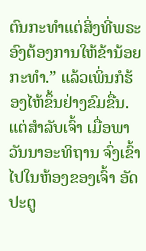ຕົນກະທຳແຕ່ສິ່ງທີ່ພຣະອົງຕ້ອງການໃຫ້ຂ້ານ້ອຍກະທຳ.” ແລ້ວເພິ່ນກໍຮ້ອງໄຫ້ຂຶ້ນຢ່າງຂົມຂື່ນ.
ແຕ່ສຳລັບເຈົ້າ ເມື່ອພາວັນນາອະທິຖານ ຈົ່ງເຂົ້າໄປໃນຫ້ອງຂອງເຈົ້າ ອັດປະຕູ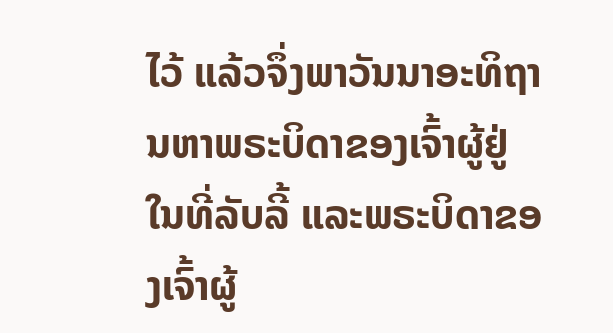ໄວ້ ແລ້ວຈຶ່ງພາວັນນາອະທິຖານຫາພຣະບິດາຂອງເຈົ້າຜູ້ຢູ່ໃນທີ່ລັບລີ້ ແລະພຣະບິດາຂອງເຈົ້າຜູ້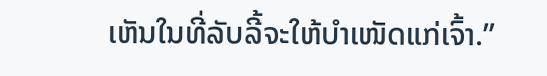ເຫັນໃນທີ່ລັບລີ້ຈະໃຫ້ບຳເໜັດແກ່ເຈົ້າ.”